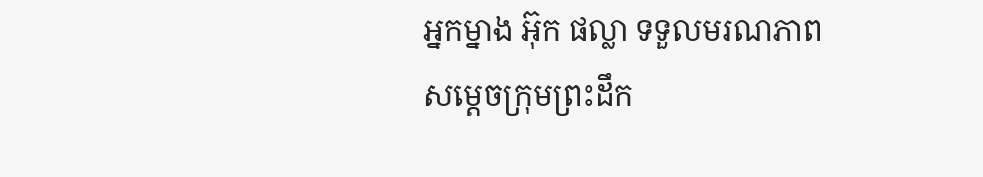អ្នកម្នាង អ៊ុក ផល្លា ទទួលមរណភាព សម្តេចក្រុមព្រះដឹក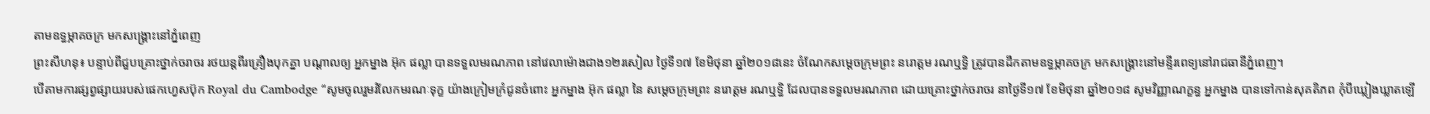តាមឧទ្ធម្ភាគចក្រ មកសង្គ្រោះនៅភ្នំពេញ
ព្រះសីហនុ៖ បន្ទាប់ពីជួបគ្រោះថ្នាក់ចរាចរ រថយន្តពីរគ្រឿងបុកគ្នា បណ្តាលឲ្យ អ្នកម្នាង អ៊ុក ផល្លា បានទទួលមរណភាព នៅវេលាម៉ោងជាង១២រសៀល ថ្ងៃទី១៧ ខែមិថុនា ឆ្នាំ២០១៨នេះ ចំណែកសម្តេចក្រុមព្រះ នរោត្តម រណឬទ្ធិ ត្រូវបានដឹកតាមឧទ្ធម្ភាគចក្រ មកសង្គ្រោះនៅមន្ទីរពេទ្យនៅរាជធានីភ្នំពេញ។
បើតាមការផ្សព្វផ្សាយរបស់ផេកហ្វេសប៊ុក Royal du Cambodge “សូមចូលរួមរំលែកមរណៈទុក្ខ យ៉ាងក្រៀមក្រំជូនចំពោះ អ្នកម្នាង អ៊ុក ផល្លា នៃ សម្តេចក្រុមព្រះ នរោត្តម រណឬទ្ធិ ដែលបានទទួលមរណភាព ដោយគ្រោះថ្នាក់ចរាចរ នាថ្ងៃទី១៧ ខែមិថុនា ឆ្នាំ២០១៨ សូមវិញ្ញាណក្ខន្ធ អ្នកម្នាង បានទៅកាន់សុគតិភព កុំបីឃ្លៀងឃ្លាតឡើ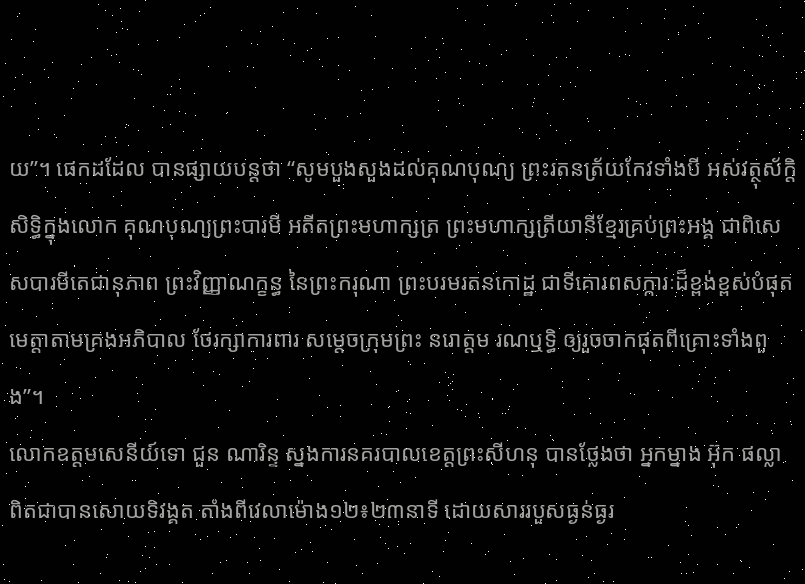យ”។ ផេកដដែល បានផ្សាយបន្តថា “សូមបួងសួងដល់គុណបុណ្យ ព្រះរតនត្រ័យកែវទាំងបី អស់វត្ថុស័ក្តិសិទ្ធិក្នុងលោក គុណបុណ្យព្រះបារមី អតីតព្រះមហាក្សត្រ ព្រះមហាក្សត្រីយានីខ្មែរគ្រប់ព្រះអង្គ ជាពិសេសបារមីតេជានុភាព ព្រះវិញ្ញាណក្ខន្ធ នៃព្រះករុណា ព្រះបរមរតនកោដ្ឋ ជាទីគោរពសក្ការៈដ៏ខ្ពង់ខ្ពស់បំផុត មេត្តាតាមគ្រងអភិបាល ថែរក្សាការពារ សម្តេចក្រុមព្រះ នរោត្តម រណឬទ្ធិ ឲ្យរួចចាកផុតពីគ្រោះទាំងពួង”។
លោកឧត្តមសេនីយ៍ទោ ជួន ណារិន្ទ ស្នងការនគរបាលខេត្តព្រះសីហនុ បានថ្លែងថា អ្នកម្នាង អ៊ុក ផល្លា ពិតជាបានសោយទិវង្គត តាំងពីវេលាម៉ោង១២៖២៣នាទី ដោយសាររបួសធ្ងន់ធ្ងរ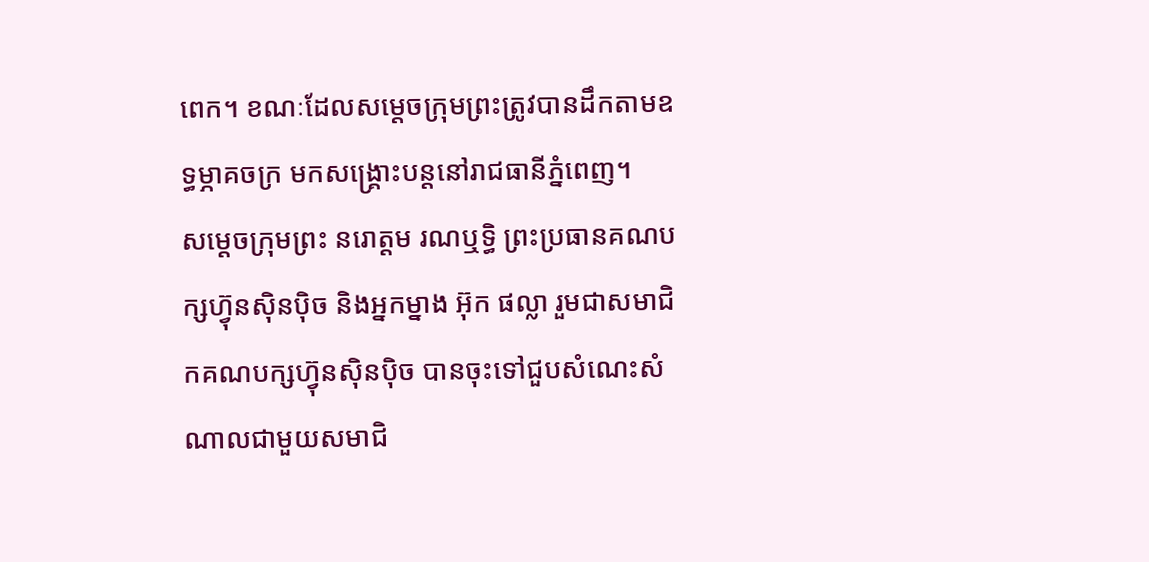ពេក។ ខណៈដែលសម្ដេចក្រុមព្រះត្រូវបានដឹកតាមឧទ្ធម្ភាគចក្រ មកសង្គ្រោះបន្ដនៅរាជធានីភ្នំពេញ។
សម្ដេចក្រុមព្រះ នរោត្ដម រណឬទ្ធិ ព្រះប្រធានគណបក្សហ៊្វុនស៊ិនប៉ិច និងអ្នកម្នាង អ៊ុក ផល្លា រួមជាសមាជិកគណបក្សហ៊្វុនស៊ិនប៉ិច បានចុះទៅជួបសំណេះសំណាលជាមួយសមាជិ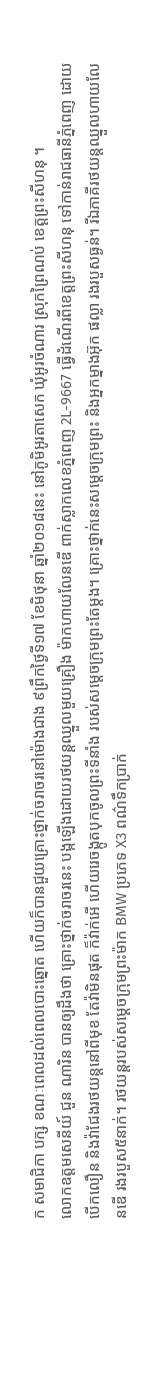ក សមាជិកា បក្ស ខណៈពេលដល់ពេលបោះឆ្នោត ហើយក៏បានជួយគ្រោះថ្នាក់ចរាចរនៅម៉ោងជាង ៩ព្រឹកថ្ងៃទី១៧ ខែមិថុនា ឆ្នាំ២០១៨នេះ នៅភូមិអូរតាសេក ឃុំអូរចំណារ ស្រុកព្រៃណប់ ខេត្ដព្រះសីហនុ ។
លោកឧត្តមសេនីយ៍ ជួន ណារិន បានឲ្យដឹងថា គ្រោះថ្នាក់ចរាចរនេះ បង្កឡើងដោយរថយន្តឈ្នួលមួយគ្រឿង ម៉ាកហាយលែនឌើ ពាក់ស្លាកលេខភ្នំពេញ 2L-9667 ធ្វើដំណើរពីខេត្ដព្រះសីហនុ ទៅកាន់រាជធានីភ្នំពេញ ដោយបើកលឿន និងវ៉ាជែងរថយន្តនៅពីមុខ តែវ៉ាមិនផុត ក៏វ៉ាក់អើ ហើយរេចង្កូតបុកចូលព្រះទីនាំង របស់សម្តេចក្រុមព្រះតែម្តង។ គ្រោះថ្នាក់នេះសម្តេចក្រុមព្រះ និងអ្នកម្នាងអ៊ុក ផល្លា រងរបួសធ្ងន់។ រីឯភាគីរថយន្តឈ្នួលហាយលែនឌើ រងរបួស៥នាក់។ រថយន្តរបស់សម្តេចក្រុមព្រះម៉ាក BMW ប្រភេទ X3 ពណ៌ទឹកប្រាក់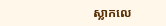ស្លាកលេ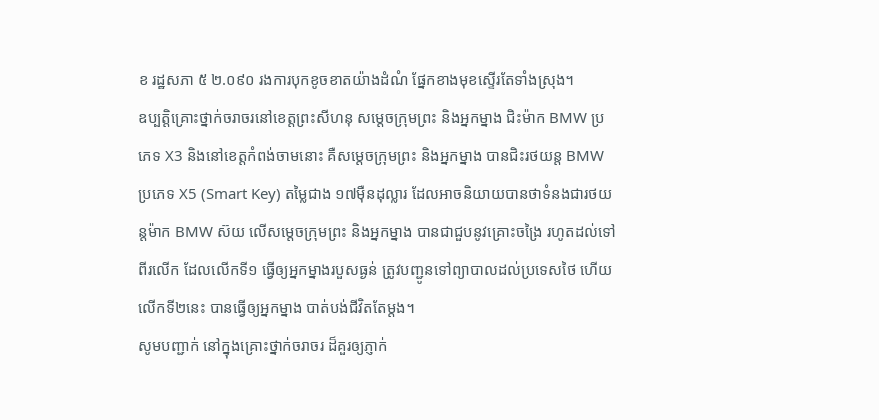ខ រដ្ឋសភា ៥ ២.០៩០ រងការបុកខូចខាតយ៉ាងដំណំ ផ្នែកខាងមុខស្ទើរតែទាំងស្រុង។
ឧប្បត្តិគ្រោះថ្នាក់ចរាចរនៅខេត្តព្រះសីហនុ សម្តេចក្រុមព្រះ និងអ្នកម្នាង ជិះម៉ាក BMW ប្រភេទ X3 និងនៅខេត្តកំពង់ចាមនោះ គឺសម្តេចក្រុមព្រះ និងអ្នកម្នាង បានជិះរថយន្ត BMW ប្រភេទ X5 (Smart Key) តម្លៃជាង ១៧ម៉ឺនដុល្លារ ដែលអាចនិយាយបានថាទំនងជារថយន្តម៉ាក BMW ស៊យ លើសម្តេចក្រុមព្រះ និងអ្នកម្នាង បានជាជួបនូវគ្រោះចង្រៃ រហូតដល់ទៅពីរលើក ដែលលើកទី១ ធ្វើឲ្យអ្នកម្នាងរបួសធ្ងន់ ត្រូវបញ្ជូនទៅព្យាបាលដល់ប្រទេសថៃ ហើយលើកទី២នេះ បានធ្វើឲ្យអ្នកម្នាង បាត់បង់ជីវិតតែម្តង។
សូមបញ្ជាក់ នៅក្នុងគ្រោះថ្នាក់ចរាចរ ដ៏គួរឲ្យភ្ញាក់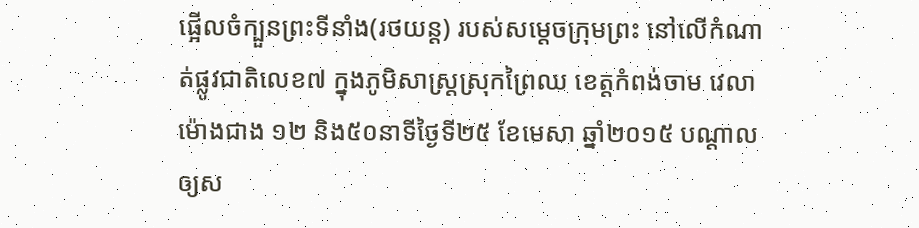ផ្អើលចំក្បួនព្រះទីនាំង(រថយន្ត) របស់សម្តេចក្រុមព្រះ នៅលើកំណាត់ផ្លូវជាតិលេខ៧ ក្នុងភូមិសាស្រ្តស្រុកព្រៃឈ ខេត្តកំពង់ចាម វេលាម៉ោងជាង ១២ និង៥០នាទីថ្ងៃទី២៥ ខែមេសា ឆ្នាំ២០១៥ បណ្តាលឲ្យស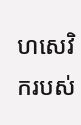ហសេវិករបស់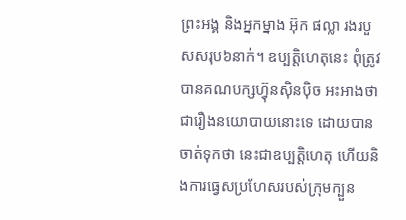ព្រះអង្គ និងអ្នកម្នាង អ៊ុក ផល្លា រងរបួសសរុប៦នាក់។ ឧប្បត្តិហេតុនេះ ពុំត្រូវបានគណបក្សហ៊្វុនស៊ិនប៉ិច អះអាងថា ជារឿងនយោបាយនោះទេ ដោយបាន ចាត់ទុកថា នេះជាឧប្បត្តិហេតុ ហើយនិងការធ្វេសប្រហែសរបស់ក្រុមក្បួន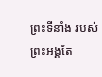ព្រះទីនាំង របស់ព្រះអង្គតែ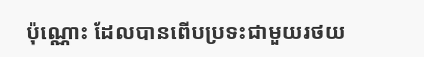ប៉ុណ្ណោះ ដែលបានពើបប្រទះជាមួយរថយ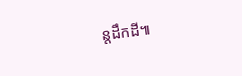ន្តដឹកដី៕